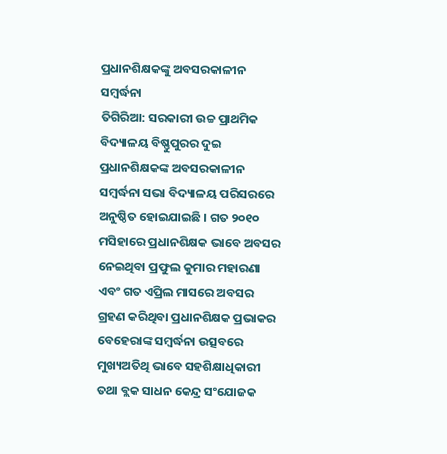ପ୍ରଧାନଶିକ୍ଷକଙ୍କୁ ଅବସରକାଳୀନ ସମ୍ବର୍ଦ୍ଧନା
ତିଗିରିଆ: ସରକାରୀ ଉଚ୍ଚ ପ୍ରାଥମିକ ବିଦ୍ୟାଳୟ ବିଷ୍ଣୁପୁରର ଦୁଇ ପ୍ରଧାନଶିକ୍ଷକଙ୍କ ଅବସରକାଳୀନ ସମ୍ବର୍ଦ୍ଧନା ସଭା ବିଦ୍ୟାଳୟ ପରିସରରେ ଅନୁଷ୍ଠିତ ହୋଇଯାଇଛି । ଗତ ୨୦୧୦ ମସିହାରେ ପ୍ରଧାନଶିକ୍ଷକ ଭାବେ ଅବସର ନେଇଥିବା ପ୍ରଫୁଲ କୁମାର ମହାରଣା ଏବଂ ଗତ ଏପ୍ରିଲ ମାସରେ ଅବସର ଗ୍ରହଣ କରିଥିବା ପ୍ରଧାନଶିକ୍ଷକ ପ୍ରଭାକର ବେହେରାଙ୍କ ସମ୍ବର୍ଦ୍ଧନା ଉତ୍ସବରେ ମୁଖ୍ୟଅତିଥି ଭାବେ ସହଶିକ୍ଷାଧିକାରୀ ତଥା ବ୍ଲକ ସାଧନ କେନ୍ଦ୍ର ସଂଯୋଜକ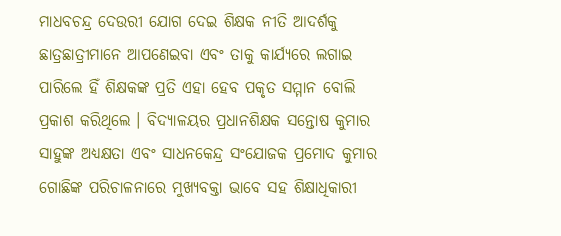ମାଧବଚନ୍ଦ୍ର ଦେଉରୀ ଯୋଗ ଦେଇ ଶିକ୍ଷକ ନୀତି ଆଦର୍ଶକୁ ଛାତ୍ରଛାତ୍ରୀମାନେ ଆପଣେଇବା ଏବଂ ତାକୁ କାର୍ଯ୍ୟରେ ଲଗାଇ ପାରିଲେ ହିଁ ଶିକ୍ଷକଙ୍କ ପ୍ରତି ଏହା ହେବ ପକୃତ ସମ୍ମାନ ବୋଲି ପ୍ରକାଶ କରିଥିଲେ । ବିଦ୍ୟାଳୟର ପ୍ରଧାନଶିକ୍ଷକ ସନ୍ତୋଷ କୁମାର ସାହୁଙ୍କ ଅଧ୍ୟକ୍ଷତା ଏବଂ ସାଧନକେନ୍ଦ୍ର ସଂଯୋଜକ ପ୍ରମୋଦ କୁମାର ଗୋଛିଙ୍କ ପରିଚାଳନାରେ ମୁଖ୍ୟବକ୍ତା ଭାବେ ସହ ଶିକ୍ଷାଧିକାରୀ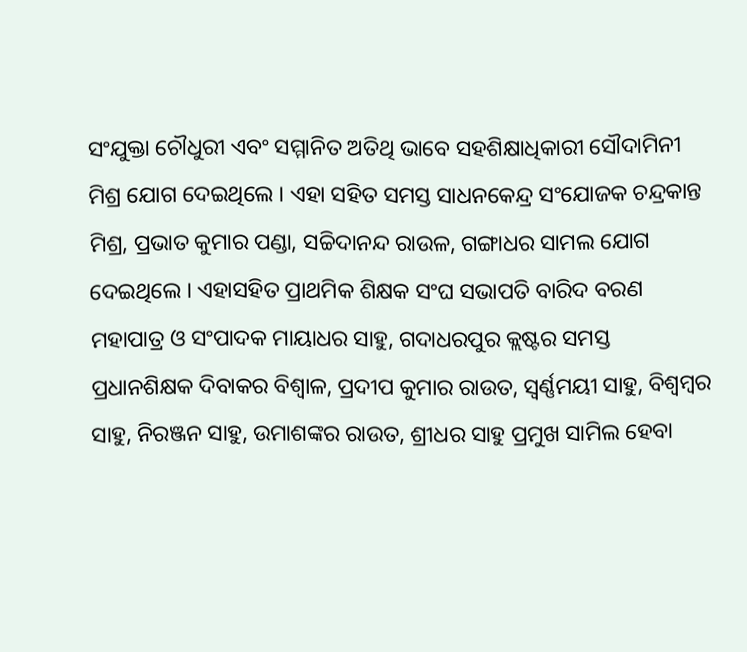ସଂଯୁକ୍ତା ଚୌଧୁରୀ ଏବଂ ସମ୍ମାନିତ ଅତିଥି ଭାବେ ସହଶିକ୍ଷାଧିକାରୀ ସୌଦାମିନୀ ମିଶ୍ର ଯୋଗ ଦେଇଥିଲେ । ଏହା ସହିତ ସମସ୍ତ ସାଧନକେନ୍ଦ୍ର ସଂଯୋଜକ ଚନ୍ଦ୍ରକାନ୍ତ ମିଶ୍ର, ପ୍ରଭାତ କୁମାର ପଣ୍ଡା, ସଚ୍ଚିଦାନନ୍ଦ ରାଉଳ, ଗଙ୍ଗାଧର ସାମଲ ଯୋଗ ଦେଇଥିଲେ । ଏହାସହିତ ପ୍ରାଥମିକ ଶିକ୍ଷକ ସଂଘ ସଭାପତି ବାରିଦ ବରଣ ମହାପାତ୍ର ଓ ସଂପାଦକ ମାୟାଧର ସାହୁ, ଗଦାଧରପୁର କ୍ଲଷ୍ଟର ସମସ୍ତ ପ୍ରଧାନଶିକ୍ଷକ ଦିବାକର ବିଶ୍ୱାଳ, ପ୍ରଦୀପ କୁମାର ରାଉତ, ସ୍ୱର୍ଣ୍ଣମୟୀ ସାହୁ, ବିଶ୍ୱମ୍ବର ସାହୁ, ନିରଞ୍ଜନ ସାହୁ, ଉମାଶଙ୍କର ରାଉତ, ଶ୍ରୀଧର ସାହୁ ପ୍ରମୁଖ ସାମିଲ ହେବା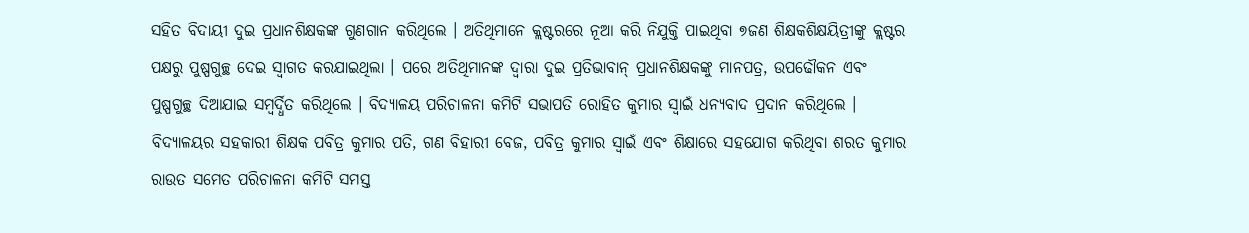ସହିତ ବିଦାୟୀ ଦୁଇ ପ୍ରଧାନଶିକ୍ଷକଙ୍କ ଗୁଣଗାନ କରିଥିଲେ । ଅତିଥିମାନେ କ୍ଲଷ୍ଟରରେ ନୂଆ କରି ନିଯୁକ୍ତି ପାଇଥିବା ୭ଜଣ ଶିକ୍ଷକଶିକ୍ଷୟିତ୍ରୀଙ୍କୁ କ୍ଲଷ୍ଟର ପକ୍ଷରୁ ପୁଷ୍ପଗୁଚ୍ଛ ଦେଇ ସ୍ୱାଗତ କରଯାଇଥିଲା । ପରେ ଅତିଥିମାନଙ୍କ ଦ୍ୱାରା ଦୁଇ ପ୍ରତିଭାବାନ୍ ପ୍ରଧାନଶିକ୍ଷକଙ୍କୁ ମାନପତ୍ର, ଉପଢୌକନ ଏବଂ ପୁଷ୍ପଗୁଚ୍ଛ ଦିଆଯାଇ ସମ୍ବର୍ଦ୍ଧିତ କରିଥିଲେ । ବିଦ୍ୟାଳୟ ପରିଚାଳନା କମିଟି ସଭାପତି ରୋହିତ କୁମାର ସ୍ୱାଇଁ ଧନ୍ୟବାଦ ପ୍ରଦାନ କରିଥିଲେ । ବିଦ୍ୟାଳୟର ସହକାରୀ ଶିକ୍ଷକ ପବିତ୍ର କୁମାର ପତି, ଗଣ ବିହାରୀ ବେଜ, ପବିତ୍ର କୁମାର ସ୍ୱାଇଁ ଏବଂ ଶିକ୍ଷାରେ ସହଯୋଗ କରିଥିବା ଶରତ କୁମାର ରାଉତ ସମେତ ପରିଚାଳନା କମିଟି ସମସ୍ତ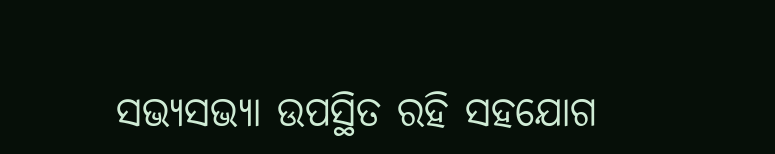ସଭ୍ୟସଭ୍ୟା ଉପସ୍ଥିତ ରହି ସହଯୋଗ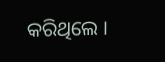କରିଥିଲେ ।